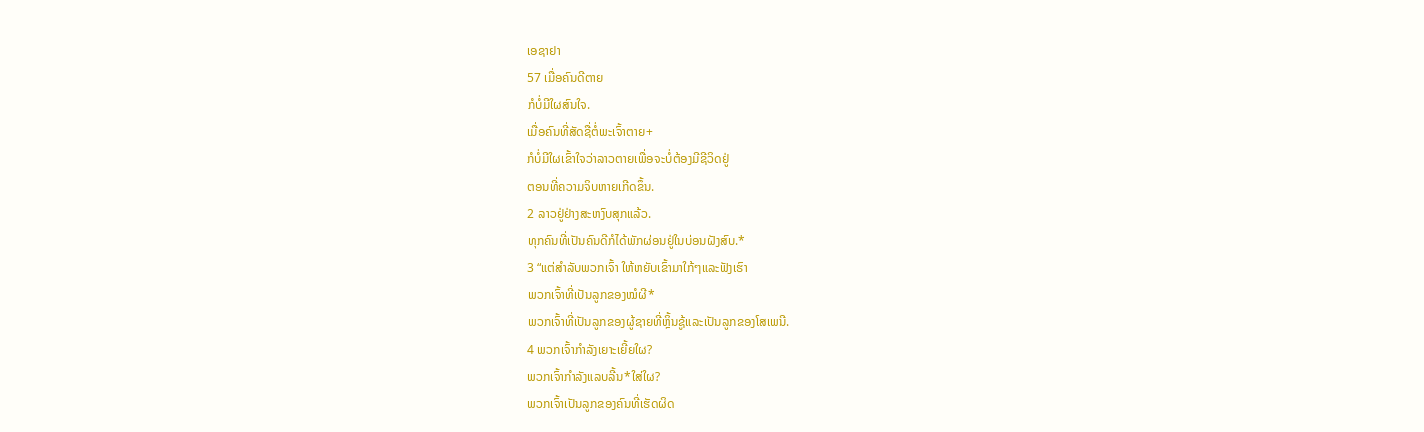ເອຊາຢາ
57 ເມື່ອຄົນດີຕາຍ
ກໍບໍ່ມີໃຜສົນໃຈ.
ເມື່ອຄົນທີ່ສັດຊື່ຕໍ່ພະເຈົ້າຕາຍ+
ກໍບໍ່ມີໃຜເຂົ້າໃຈວ່າລາວຕາຍເພື່ອຈະບໍ່ຕ້ອງມີຊີວິດຢູ່
ຕອນທີ່ຄວາມຈິບຫາຍເກີດຂຶ້ນ.
2 ລາວຢູ່ຢ່າງສະຫງົບສຸກແລ້ວ.
ທຸກຄົນທີ່ເປັນຄົນດີກໍໄດ້ພັກຜ່ອນຢູ່ໃນບ່ອນຝັງສົບ.*
3 “ແຕ່ສຳລັບພວກເຈົ້າ ໃຫ້ຫຍັບເຂົ້າມາໃກ້ໆແລະຟັງເຮົາ
ພວກເຈົ້າທີ່ເປັນລູກຂອງໝໍຜີ*
ພວກເຈົ້າທີ່ເປັນລູກຂອງຜູ້ຊາຍທີ່ຫຼິ້ນຊູ້ແລະເປັນລູກຂອງໂສເພນີ.
4 ພວກເຈົ້າກຳລັງເຍາະເຍີ້ຍໃຜ?
ພວກເຈົ້າກຳລັງແລບລີ້ນ*ໃສ່ໃຜ?
ພວກເຈົ້າເປັນລູກຂອງຄົນທີ່ເຮັດຜິດ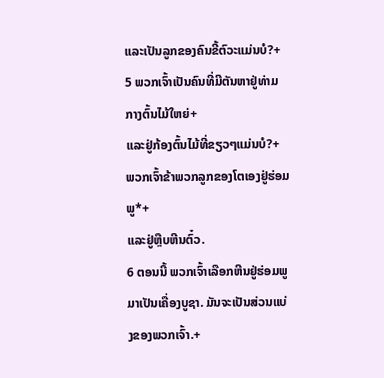ແລະເປັນລູກຂອງຄົນຂີ້ຕົວະແມ່ນບໍ?+
5 ພວກເຈົ້າເປັນຄົນທີ່ມີຕັນຫາຢູ່ທ່າມກາງຕົ້ນໄມ້ໃຫຍ່+
ແລະຢູ່ກ້ອງຕົ້ນໄມ້ທີ່ຂຽວໆແມ່ນບໍ?+
ພວກເຈົ້າຂ້າພວກລູກຂອງໂຕເອງຢູ່ຮ່ອມພູ*+
ແລະຢູ່ຫຼືບຫີນຕົ໋ວ.
6 ຕອນນີ້ ພວກເຈົ້າເລືອກຫີນຢູ່ຮ່ອມພູມາເປັນເຄື່ອງບູຊາ. ມັນຈະເປັນສ່ວນແບ່ງຂອງພວກເຈົ້າ.+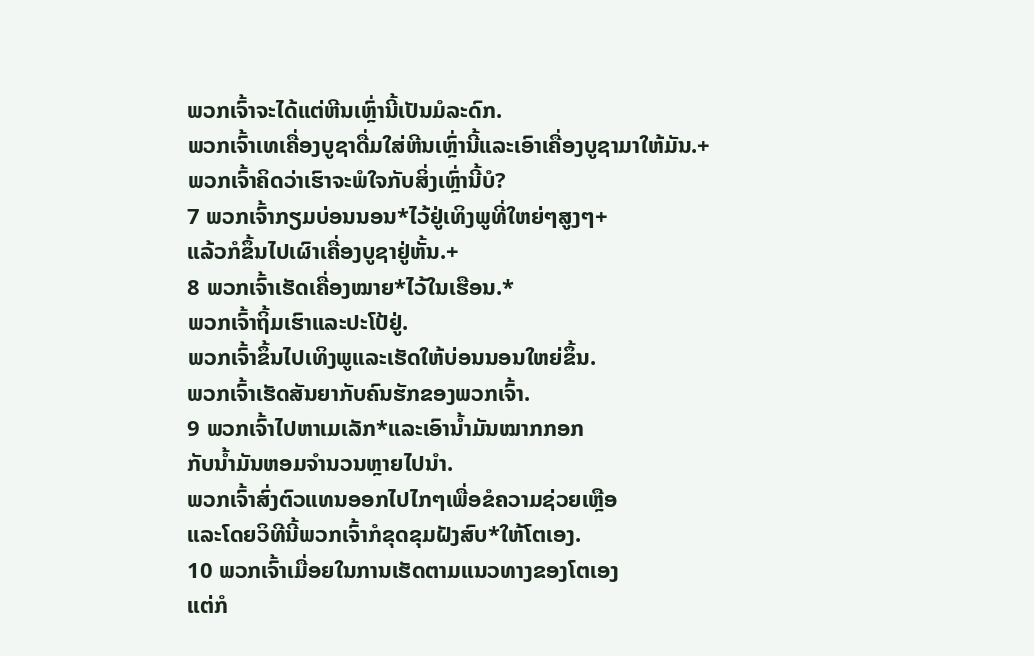ພວກເຈົ້າຈະໄດ້ແຕ່ຫີນເຫຼົ່ານີ້ເປັນມໍລະດົກ.
ພວກເຈົ້າເທເຄື່ອງບູຊາດື່ມໃສ່ຫີນເຫຼົ່ານີ້ແລະເອົາເຄື່ອງບູຊາມາໃຫ້ມັນ.+
ພວກເຈົ້າຄິດວ່າເຮົາຈະພໍໃຈກັບສິ່ງເຫຼົ່ານີ້ບໍ?
7 ພວກເຈົ້າກຽມບ່ອນນອນ*ໄວ້ຢູ່ເທິງພູທີ່ໃຫຍ່ໆສູງໆ+
ແລ້ວກໍຂຶ້ນໄປເຜົາເຄື່ອງບູຊາຢູ່ຫັ້ນ.+
8 ພວກເຈົ້າເຮັດເຄື່ອງໝາຍ*ໄວ້ໃນເຮືອນ.*
ພວກເຈົ້າຖິ້ມເຮົາແລະປະໂປ້ຢູ່.
ພວກເຈົ້າຂຶ້ນໄປເທິງພູແລະເຮັດໃຫ້ບ່ອນນອນໃຫຍ່ຂຶ້ນ.
ພວກເຈົ້າເຮັດສັນຍາກັບຄົນຮັກຂອງພວກເຈົ້າ.
9 ພວກເຈົ້າໄປຫາເມເລັກ*ແລະເອົານ້ຳມັນໝາກກອກ
ກັບນ້ຳມັນຫອມຈຳນວນຫຼາຍໄປນຳ.
ພວກເຈົ້າສົ່ງຕົວແທນອອກໄປໄກໆເພື່ອຂໍຄວາມຊ່ວຍເຫຼືອ
ແລະໂດຍວິທີນີ້ພວກເຈົ້າກໍຂຸດຂຸມຝັງສົບ*ໃຫ້ໂຕເອງ.
10 ພວກເຈົ້າເມື່ອຍໃນການເຮັດຕາມແນວທາງຂອງໂຕເອງ
ແຕ່ກໍ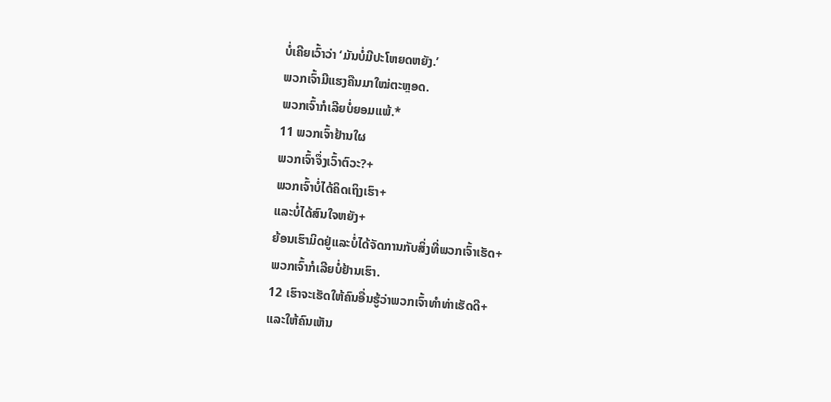ບໍ່ເຄີຍເວົ້າວ່າ ‘ມັນບໍ່ມີປະໂຫຍດຫຍັງ.’
ພວກເຈົ້າມີແຮງຄືນມາໃໝ່ຕະຫຼອດ.
ພວກເຈົ້າກໍເລີຍບໍ່ຍອມແພ້.*
11 ພວກເຈົ້າຢ້ານໃຜ
ພວກເຈົ້າຈຶ່ງເວົ້າຕົວະ?+
ພວກເຈົ້າບໍ່ໄດ້ຄິດເຖິງເຮົາ+
ແລະບໍ່ໄດ້ສົນໃຈຫຍັງ+
ຍ້ອນເຮົາມິດຢູ່ແລະບໍ່ໄດ້ຈັດການກັບສິ່ງທີ່ພວກເຈົ້າເຮັດ+
ພວກເຈົ້າກໍເລີຍບໍ່ຢ້ານເຮົາ.
12 ເຮົາຈະເຮັດໃຫ້ຄົນອື່ນຮູ້ວ່າພວກເຈົ້າທຳທ່າເຮັດດີ+
ແລະໃຫ້ຄົນເຫັນ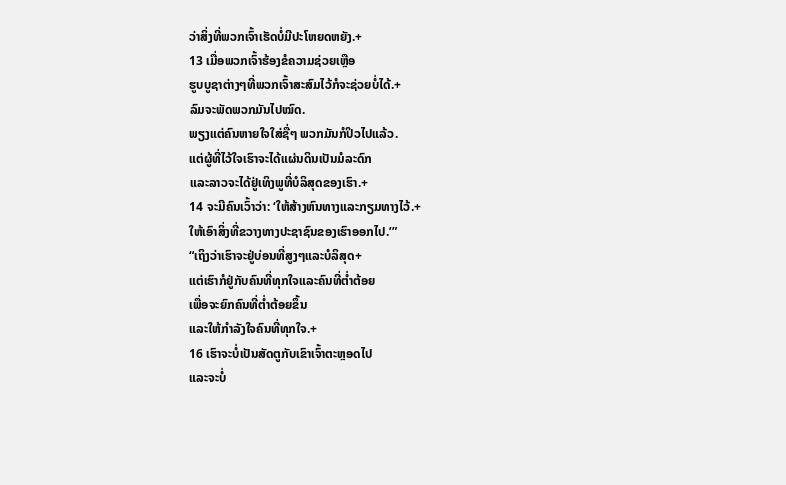ວ່າສິ່ງທີ່ພວກເຈົ້າເຮັດບໍ່ມີປະໂຫຍດຫຍັງ.+
13 ເມື່ອພວກເຈົ້າຮ້ອງຂໍຄວາມຊ່ວຍເຫຼືອ
ຮູບບູຊາຕ່າງໆທີ່ພວກເຈົ້າສະສົມໄວ້ກໍຈະຊ່ວຍບໍ່ໄດ້.+
ລົມຈະພັດພວກມັນໄປໝົດ.
ພຽງແຕ່ຄົນຫາຍໃຈໃສ່ຊື່ໆ ພວກມັນກໍປິວໄປແລ້ວ.
ແຕ່ຜູ້ທີ່ໄວ້ໃຈເຮົາຈະໄດ້ແຜ່ນດິນເປັນມໍລະດົກ
ແລະລາວຈະໄດ້ຢູ່ເທິງພູທີ່ບໍລິສຸດຂອງເຮົາ.+
14 ຈະມີຄົນເວົ້າວ່າ: ‘ໃຫ້ສ້າງຫົນທາງແລະກຽມທາງໄວ້.+
ໃຫ້ເອົາສິ່ງທີ່ຂວາງທາງປະຊາຊົນຂອງເຮົາອອກໄປ.’”
“ເຖິງວ່າເຮົາຈະຢູ່ບ່ອນທີ່ສູງໆແລະບໍລິສຸດ+
ແຕ່ເຮົາກໍຢູ່ກັບຄົນທີ່ທຸກໃຈແລະຄົນທີ່ຕ່ຳຕ້ອຍ
ເພື່ອຈະຍົກຄົນທີ່ຕ່ຳຕ້ອຍຂຶ້ນ
ແລະໃຫ້ກຳລັງໃຈຄົນທີ່ທຸກໃຈ.+
16 ເຮົາຈະບໍ່ເປັນສັດຕູກັບເຂົາເຈົ້າຕະຫຼອດໄປ
ແລະຈະບໍ່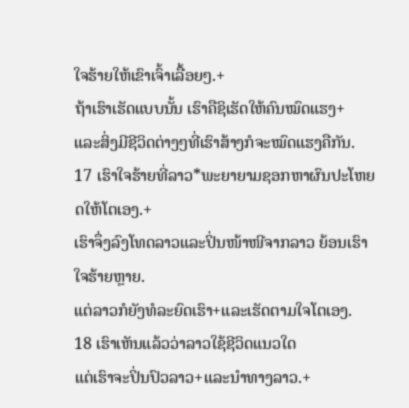ໃຈຮ້າຍໃຫ້ເຂົາເຈົ້າເລື້ອຍໆ.+
ຖ້າເຮົາເຮັດແບບນັ້ນ ເຮົາຄືຊິເຮັດໃຫ້ຄົນໝົດແຮງ+
ແລະສິ່ງມີຊີວິດຕ່າງໆທີ່ເຮົາສ້າງກໍຈະໝົດແຮງຄືກັນ.
17 ເຮົາໃຈຮ້າຍທີ່ລາວ*ພະຍາຍາມຊອກຫາຜົນປະໂຫຍດໃຫ້ໂຕເອງ.+
ເຮົາຈຶ່ງລົງໂທດລາວແລະປິ່ນໜ້າໜີຈາກລາວ ຍ້ອນເຮົາໃຈຮ້າຍຫຼາຍ.
ແຕ່ລາວກໍຍັງທໍລະຍົດເຮົາ+ແລະເຮັດຕາມໃຈໂຕເອງ.
18 ເຮົາເຫັນແລ້ວວ່າລາວໃຊ້ຊີວິດແນວໃດ
ແຕ່ເຮົາຈະປິ່ນປົວລາວ+ແລະນຳທາງລາວ.+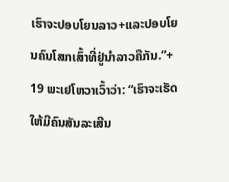ເຮົາຈະປອບໂຍນລາວ+ແລະປອບໂຍນຄົນໂສກເສົ້າທີ່ຢູ່ນຳລາວຄືກັນ.”+
19 ພະເຢໂຫວາເວົ້າວ່າ: “ເຮົາຈະເຮັດໃຫ້ມີຄົນສັນລະເສີນ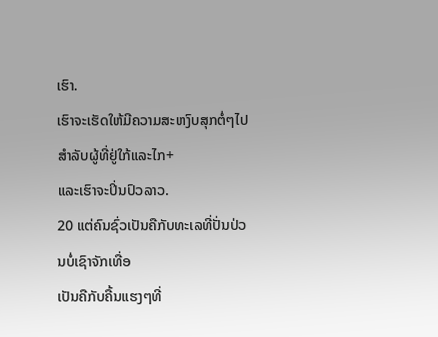ເຮົາ.
ເຮົາຈະເຮັດໃຫ້ມີຄວາມສະຫງົບສຸກຕໍ່ໆໄປສຳລັບຜູ້ທີ່ຢູ່ໃກ້ແລະໄກ+
ແລະເຮົາຈະປິ່ນປົວລາວ.
20 ແຕ່ຄົນຊົ່ວເປັນຄືກັບທະເລທີ່ປັ່ນປ່ວນບໍ່ເຊົາຈັກເທື່ອ
ເປັນຄືກັບຄື້ນແຮງໆທີ່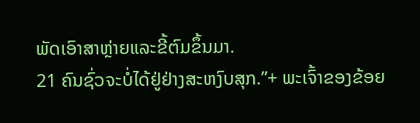ພັດເອົາສາຫຼ່າຍແລະຂີ້ຕົມຂຶ້ນມາ.
21 ຄົນຊົ່ວຈະບໍ່ໄດ້ຢູ່ຢ່າງສະຫງົບສຸກ.”+ ພະເຈົ້າຂອງຂ້ອຍ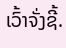ເວົ້າຈັ່ງຊີ້.